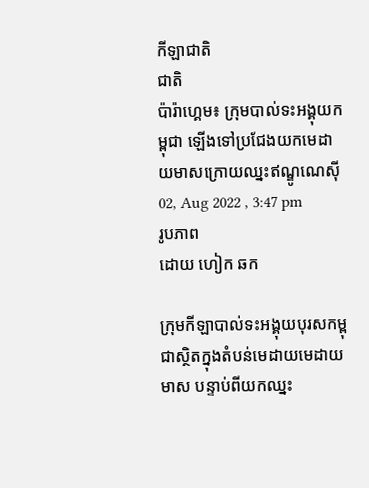កីឡាជាតិ
ជាតិ
ប៉ារ៉ាហ្គេម៖ ក្រុមបាល់ទះអង្គុយកម្ពុជា ឡើងទៅប្រជែងយកមេដាយមាសក្រោយឈ្នះឥណ្ឌូណេស៊ី
02, Aug 2022 , 3:47 pm
រូបភាព
ដោយ ហៀក ឆក

ក្រុមកីឡាបាល់ទះអង្គុយបុរសកម្ពុជាស្ថិតក្នុងតំបន់មេដាយមេដាយមាស បន្ទាប់ពីយកឈ្នះ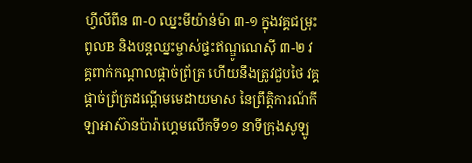ហ្វីលីពីន ៣-០ ឈ្នះមីយ៉ាន់ម៉ា ៣-១ ក្នុងវគ្គជម្រុះពូលB និងបន្តឈ្នះម្ចាស់ផ្ទះឥណ្ឌូណេស៊ី ៣-២ វគ្គពាក់កណ្តាលផ្តាច់ព្រ័ត្រ ហើយនឹងត្រូវជួបថៃ វគ្គផ្តាច់ព្រ័ត្រដណ្តើមមេដាយមាស នៃព្រឹត្តិការណ៍កីឡាអាស៊ានប៉ារ៉ាហ្គេមលើកទី១១ នាទីក្រុងសូឡូ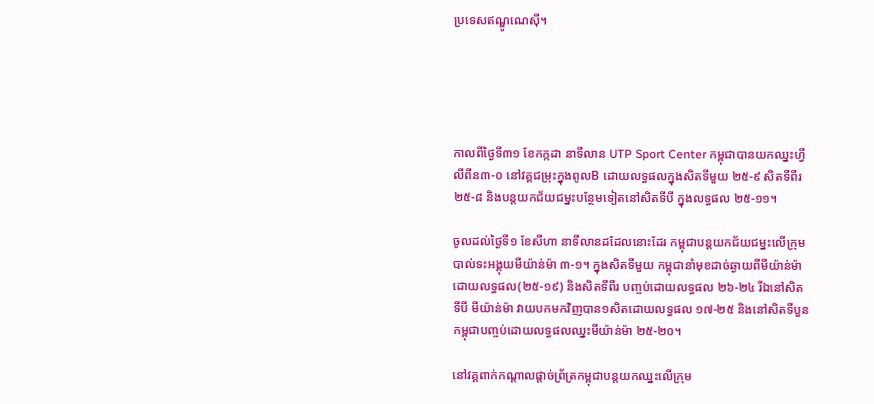ប្រទេសឥណ្ឌូណេស៊ី។





កាលពីថ្ងៃទី៣១ ខែកក្កដា នាទីលាន UTP Sport Center កម្ពុជាបានយកឈ្នះហ្វីលីពីន៣-០ នៅវគ្គជម្រុះក្នុងពូលB ដោយលទ្ធផលក្នុងសិតទីមួយ ២៥-៩ សិតទីពីរ ២៥-៨ និងបន្តយកជ័យជម្នះបន្ថែមទៀតនៅសិតទីបី ក្នុងលទ្ធផល ២៥-១១។

ចូលដល់ថ្ងៃទី១ ខែសីហា នាទីលានដដែលនោះដែរ កម្ពុជាបន្តយកជ័យជម្នះលើក្រុមបាល់ទះអង្គុយមីយ៉ាន់ម៉ា ៣-១។ ក្នុងសិតទីមួយ កម្ពុជានាំមុខដាច់ឆ្ងាយពីមីយ៉ាន់ម៉ា ដោយលទ្ធផល(២៥-១៩) និងសិតទីពីរ បញ្ចប់ដោយលទ្ធផល ២៦-២៤ រីឯនៅសិតទីបី មីយ៉ាន់ម៉ា វាយបកមកវិញបាន១សិតដោយលទ្ធផល ១៧-២៥ និងនៅសិតទីបួន កម្ពុជាបញ្ចប់ដោយលទ្ធផលឈ្នះមីយ៉ាន់ម៉ា ២៥-២០។

នៅវគ្គពាក់កណ្តាលផ្តាច់ព្រ័ត្រកម្ពុជាបន្តយកឈ្នះលើក្រុម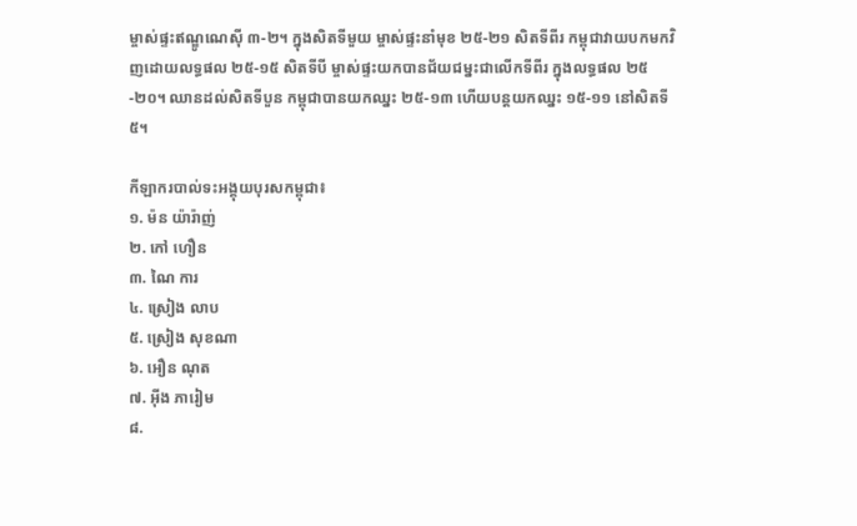ម្ចាស់ផ្ទះឥណ្ឌូណេស៊ី ៣-២។ ក្នុងសិតទីមួយ ម្ចាស់ផ្ទះនាំមុខ ២៥-២១ សិតទីពីរ កម្ពុជាវាយបកមកវិញដោយលទ្ធផល ២៥-១៥ សិតទីបី ម្ចាស់ផ្ទះយកបានជ័យជម្នះជាលើកទីពីរ ក្នុងលទ្ធផល ២៥-២០។ ឈានដល់សិតទីបួន កម្ពុជាបានយកឈ្នះ ២៥-១៣ ហើយបន្តយកឈ្នះ ១៥-១១ នៅសិតទី៥។

កីឡាករបាល់ទះអង្គុយបុរសកម្ពុជា៖
១. ម៉ន យ៉ារ៉ាញ់
២. កៅ ហឿន
៣. ណៃ ការ
៤. ស្រៀង លាប
៥. ស្រៀង សុខណា
៦. អឿន ណុត
៧. អ៊ីង ភារៀម
៨.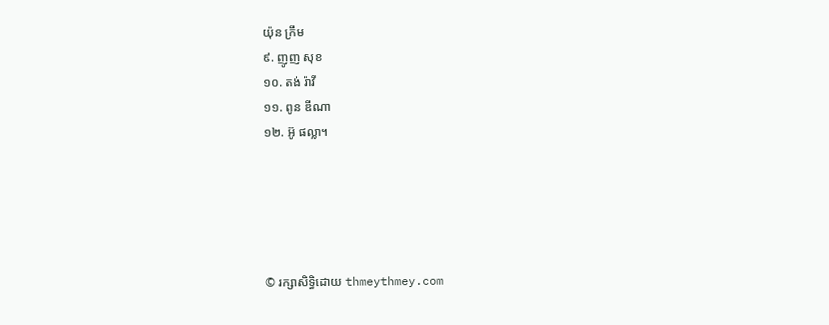យ៉ុន ក្រឹម
៩. ញូញ សុខ
១០. តង់ រ៉ាវី
១១. ពូន ឌីណា
១២. អ៊ូ ផល្លា។





© រក្សាសិទ្ធិដោយ thmeythmey.com